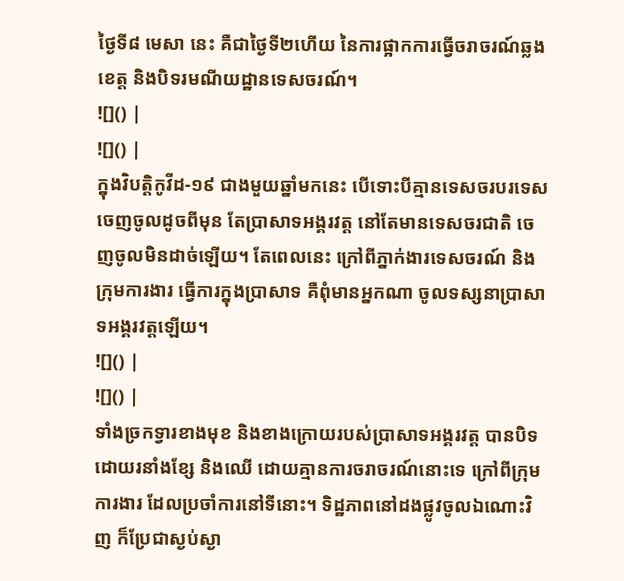ថ្ងៃទី៨ មេសា នេះ គឺជាថ្ងៃទី២ហើយ នៃការផ្អាកការធ្វើចរាចរណ៍ឆ្លងខេត្ត និងបិទរមណីយដ្ឋានទេសចរណ៍។
![]() |
![]() |
ក្នុងវិបត្តិកូវីដ-១៩ ជាងមួយឆ្នាំមកនេះ បើទោះបីគ្មានទេសចរបរទេសចេញចូលដូចពីមុន តែប្រាសាទអង្គរវត្ត នៅតែមានទេសចរជាតិ ចេញចូលមិនដាច់ឡើយ។ តែពេលនេះ ក្រៅពីភ្នាក់ងារទេសចរណ៍ និងក្រុមការងារ ធ្វើការក្នុងប្រាសាទ គឺពុំមានអ្នកណា ចូលទស្សនាប្រាសាទអង្គរវត្តឡើយ។
![]() |
![]() |
ទាំងច្រកទ្វារខាងមុខ និងខាងក្រោយរបស់ប្រាសាទអង្គរវត្ត បានបិទដោយរនាំងខ្សែ និងឈើ ដោយគ្មានការចរាចរណ៍នោះទេ ក្រៅពីក្រុមការងារ ដែលប្រចាំការនៅទីនោះ។ ទិដ្ឋភាពនៅដងផ្លូវចូលឯណោះវិញ ក៏ប្រែជាស្ងប់ស្ងា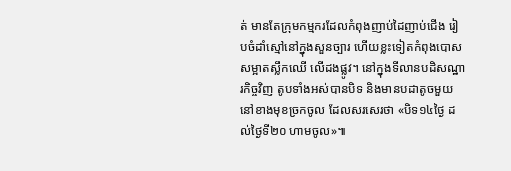ត់ មានតែក្រុមកម្មករដែលកំពុងញាប់ដៃញាប់ជើង រៀបចំដាំស្មៅនៅក្នុងសួនច្បារ ហើយខ្លះទៀតកំពុងបោសសម្អាតស្លឹកឈើ លើដងផ្លូវ។ នៅក្នុងទីលានបដិសណ្ឋារកិច្ចវិញ តូបទាំងអស់បានបិទ និងមានបដាតូចមួយ នៅខាងមុខច្រកចូល ដែលសរសេរថា «បិទ១៤ថ្ងៃ ដល់ថ្ងៃទី២០ ហាមចូល»៕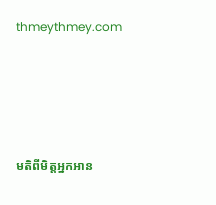thmeythmey.com




មតិពីមិត្តអ្នកអាន